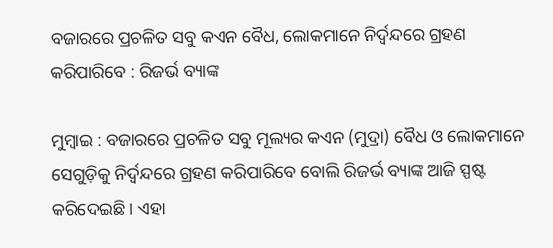ବଜାରରେ ପ୍ରଚଳିତ ସବୁ କଏନ ବୈଧ, ଲୋକମାନେ ନିର୍ଦ୍ୱନ୍ଦରେ ଗ୍ରହଣ କରିପାରିବେ : ରିଜର୍ଭ ବ୍ୟାଙ୍କ

ମୁମ୍ବାଇ : ବଜାରରେ ପ୍ରଚଳିତ ସବୁ ମୂଲ୍ୟର କଏନ (ମୁଦ୍ରା) ବୈଧ ଓ ଲୋକମାନେ ସେଗୁଡ଼ିକୁ ନିର୍ଦ୍ୱନ୍ଦରେ ଗ୍ରହଣ କରିପାରିବେ ବୋଲି ରିଜର୍ଭ ବ୍ୟାଙ୍କ ଆଜି ସ୍ପଷ୍ଟ କରିଦେଇଛି । ଏହା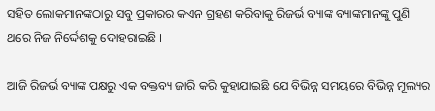ସହିତ ଲୋକମାନଙ୍କଠାରୁ ସବୁ ପ୍ରକାରର କଏନ ଗ୍ରହଣ କରିବାକୁ ରିଜର୍ଭ ବ୍ୟାଙ୍କ ବ୍ୟାଙ୍କମାନଙ୍କୁ ପୁଣି ଥରେ ନିଜ ନିର୍ଦ୍ଦେଶକୁ ଦୋହରାଇଛି ।

ଆଜି ରିଜର୍ଭ ବ୍ୟାଙ୍କ ପକ୍ଷରୁ ଏକ ବକ୍ତବ୍ୟ ଜାରି କରି କୁହାଯାଇଛି ଯେ ବିଭିନ୍ନ ସମୟରେ ବିଭିନ୍ନ ମୂଲ୍ୟର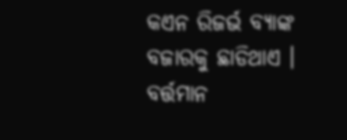କଏନ ରିଜର୍ଭ ବ୍ୟାଙ୍କ ବଜାରକୁ ଛାଡିଥାଏ । ବର୍ତ୍ତମାନ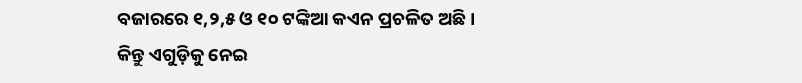ବଜାରରେ ୧,୨,୫ ଓ ୧୦ ଟଙ୍କିଆ କଏନ ପ୍ରଚଳିତ ଅଛି । କିନ୍ତୁ ଏଗୁଡ଼ିକୁ ନେଇ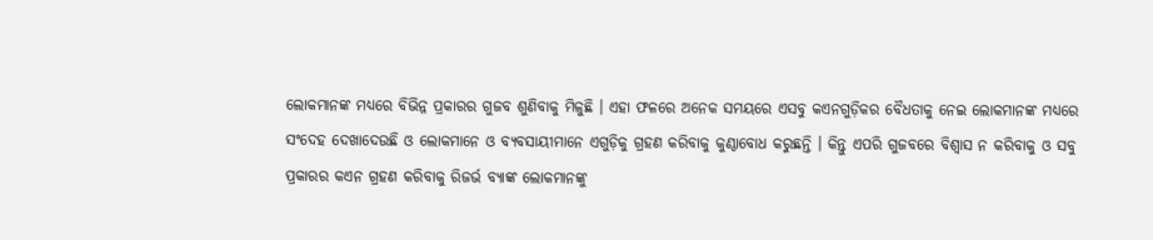ଲୋକମାନଙ୍କ ମଧ୍ୟରେ ବିଭିନ୍ନ ପ୍ରକାରର ଗୁଜବ ଶୁଣିବାକୁ ମିଳୁଛି । ଏହା ଫଳରେ ଅନେକ ସମୟରେ ଏସବୁ କଏନଗୁଡ଼ିକର ବୈଧତାକୁ ନେଇ ଲୋକମାନଙ୍କ ମଧ୍ୟରେ ସଂଦେହ ଦେଖାଦେଉଛି ଓ ଲୋକମାନେ ଓ ବ୍ୟବସାୟୀମାନେ ଏଗୁଡ଼ିକୁ ଗ୍ରହଣ କରିବାକୁ କୁଣ୍ଠାବୋଧ କରୁଛନ୍ତି । କିନ୍ତୁ ଏପରି ଗୁଜବରେ ବିଶ୍ୱାସ ନ କରିବାକୁ ଓ ସବୁ ପ୍ରକାରର କଏନ ଗ୍ରହଣ କରିବାକୁ ରିଜର୍ଭ ବ୍ୟାଙ୍କ ଲୋକମାନଙ୍କୁ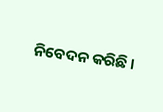ନିବେଦନ କରିଛି ।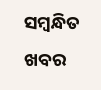ସମ୍ବନ୍ଧିତ ଖବର